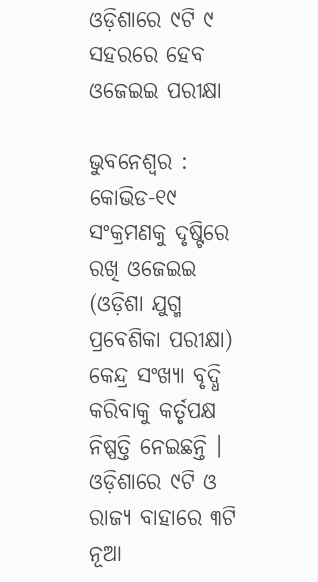ଓଡ଼ିଶାରେ ୯ଟି ୯ ସହରରେ ହେବ ଓଜେଇଇ ପରୀକ୍ଷା

ଭୁବନେଶ୍ୱର : କୋଭିଡ-୧୯ ସଂକ୍ରମଣକୁ ଦୃଷ୍ଟିରେ ରଖି ଓଜେଇଇ (ଓଡ଼ିଶା ଯୁଗ୍ମ ପ୍ରବେଶିକା ପରୀକ୍ଷା) କେନ୍ଦ୍ର ସଂଖ୍ୟା ବୃଦ୍ଧି କରିବାକୁ କର୍ତୃପକ୍ଷ ନିଷ୍ପତ୍ତି ନେଇଛନ୍ତି । ଓଡ଼ିଶାରେ ୯ଟି ଓ ରାଜ୍ୟ ବାହାରେ ୩ଟି ନୂଆ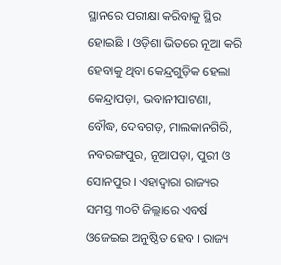ସ୍ଥାନରେ ପରୀକ୍ଷା କରିବାକୁ ସ୍ଥିର ହୋଇଛି । ଓଡ଼ିଶା ଭିତରେ ନୂଆ କରି ହେବାକୁ ଥିବା କେନ୍ଦ୍ରଗୁଡ଼ିକ ହେଲା କେନ୍ଦ୍ରାପଡ଼ା, ଭବାନୀପାଟଣା, ବୌଦ୍ଧ, ଦେବଗଡ଼, ମାଲକାନଗିରି, ନବରଙ୍ଗପୁର, ନୂଆପଡ଼ା, ପୁରୀ ଓ ସୋନପୁର । ଏହାଦ୍ୱାରା ରାଜ୍ୟର ସମସ୍ତ ୩୦ଟି ଜିଲ୍ଲାରେ ଏବର୍ଷ ଓଜେଇଇ ଅନୁଷ୍ଠିତ ହେବ । ରାଜ୍ୟ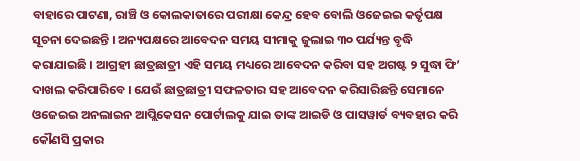ବାହାରେ ପାଟଣା, ରାଞ୍ଚି ଓ କୋଲକାତାରେ ପରୀକ୍ଷା କେନ୍ଦ୍ର ହେବ ବୋଲି ଓଜେଇଇ କର୍ତୃପକ୍ଷ ସୂଚନା ଦେଇଛନ୍ତି । ଅନ୍ୟପକ୍ଷରେ ଆବେଦନ ସମୟ ସୀମାକୁ ଜୁଲାଇ ୩୦ ପର୍ଯ୍ୟନ୍ତ ବୃଦ୍ଧି କରାଯାଇଛି । ଆଗ୍ରହୀ ଛାତ୍ରଛାତ୍ରୀ ଏହି ସମୟ ମଧ୍ୟରେ ଆବେଦନ କରିବା ସହ ଅଗଷ୍ଟ ୨ ସୁଦ୍ଧା ଫି’ ଦାଖଲ କରିପାରିବେ । ଯେଉଁ ଛାତ୍ରଛାତ୍ରୀ ସଫଳତାର ସହ ଆବେଦନ କରିସାରିଛନ୍ତି ସେମାନେ ଓଜେଇଇ ଅନଲାଇନ ଆପ୍ଲିକେସନ ପୋର୍ଟାଲକୁ ଯାଇ ତାଙ୍କ ଆଇଡି ଓ ପାସୱାର୍ଡ ବ୍ୟବହାର କରି କୌଣସି ପ୍ରକାର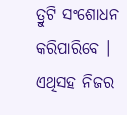ତ୍ରୁଟି ସଂଶୋଧନ କରିପାରିବେ । ଏଥିସହ ନିଜର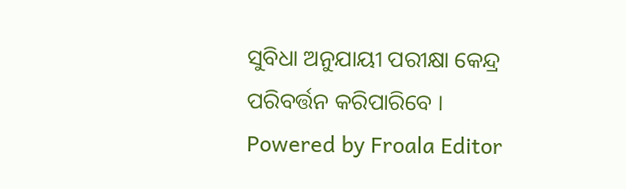ସୁବିଧା ଅନୁଯାୟୀ ପରୀକ୍ଷା କେନ୍ଦ୍ର ପରିବର୍ତ୍ତନ କରିପାରିବେ ।
Powered by Froala Editor